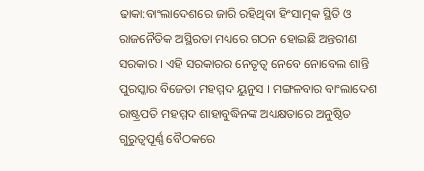ଢାକା:ବାଂଲାଦେଶରେ ଜାରି ରହିଥିବା ହିଂସାତ୍ମକ ସ୍ଥିତି ଓ ରାଜନୈତିକ ଅସ୍ଥିରତା ମଧ୍ୟରେ ଗଠନ ହୋଇଛି ଅନ୍ତରୀଣ ସରକାର । ଏହି ସରକାରର ନେତୃତ୍ବ ନେବେ ନୋବେଲ ଶାନ୍ତି ପୁରସ୍କାର ବିଜେତା ମହମ୍ମଦ ୟୁନୁସ । ମଙ୍ଗଳବାର ବାଂଲାଦେଶ ରାଷ୍ଟ୍ରପତି ମହମ୍ମଦ ଶାହାବୁଦ୍ଧିନଙ୍କ ଅଧ୍ୟକ୍ଷତାରେ ଅନୁଷ୍ଠିତ ଗୁରୁତ୍ବପୂର୍ଣ୍ଣ ବୈଠକରେ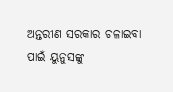ଅନ୍ତରୀଣ ସରକାର ଚଳାଇବା ପାଇଁ ୟୁନୁସଙ୍କୁ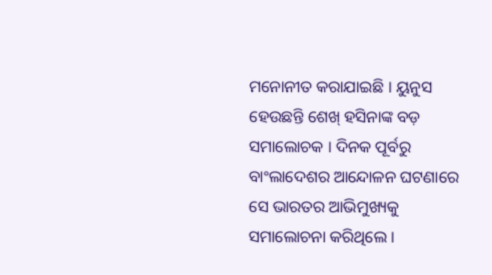ମନୋନୀତ କରାଯାଇଛି । ୟୁନୁସ ହେଉଛନ୍ତି ଶେଖ୍ ହସିନାଙ୍କ ବଡ଼ ସମାଲୋଚକ । ଦିନକ ପୂର୍ବରୁ ବାଂଲାଦେଶର ଆନ୍ଦୋଳନ ଘଟଣାରେ ସେ ଭାରତର ଆଭିମୁଖ୍ୟକୁ ସମାଲୋଚନା କରିଥିଲେ ।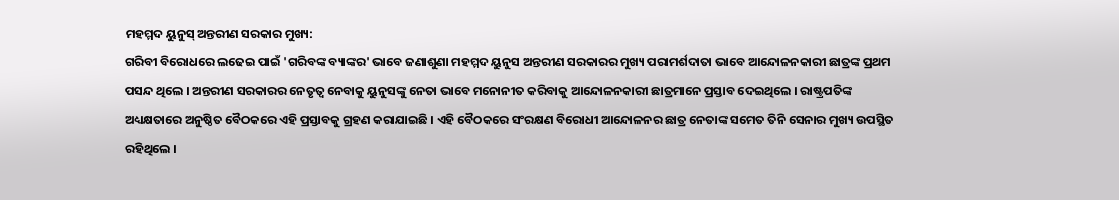ମହମ୍ମଦ ୟୁନୁସ୍ ଅନ୍ତରୀଣ ସରକାର ମୁଖ୍ୟ:
ଗରିବୀ ବିରୋଧରେ ଲଢେଇ ପାଇଁ 'ଗରିବଙ୍କ ବ୍ୟାଙ୍କର' ଭାବେ ଜଣାଶୁଣା ମହମ୍ମଦ ୟୁନୁସ ଅନ୍ତରୀଣ ସରକାରର ମୁଖ୍ୟ ପରାମର୍ଶଦାତା ଭାବେ ଆନ୍ଦୋଳନକାରୀ ଛାତ୍ରଙ୍କ ପ୍ରଥମ ପସନ୍ଦ ଥିଲେ । ଅନ୍ତରୀଣ ସରକାରର ନେତୃତ୍ବ ନେବାକୁ ୟୁନୁସଙ୍କୁ ନେତା ଭାବେ ମନୋନୀତ କରିବାକୁ ଆନ୍ଦୋଳନକାରୀ ଛାତ୍ରମାନେ ପ୍ରସ୍ତାବ ଦେଇଥିଲେ । ରାଷ୍ଟ୍ରପତିଙ୍କ ଅଧ୍ୟକ୍ଷତାରେ ଅନୁଷ୍ଠିତ ବୈଠକରେ ଏହି ପ୍ରସ୍ତାବକୁ ଗ୍ରହଣ କରାଯାଇଛି । ଏହି ବୈଠକରେ ସଂରକ୍ଷଣ ବିରୋଧୀ ଆନ୍ଦୋଳନର ଛାତ୍ର ନେତାଙ୍କ ସମେତ ତିନି ସେନାର ମୁଖ୍ୟ ଉପସ୍ଥିତ ରହିଥିଲେ ।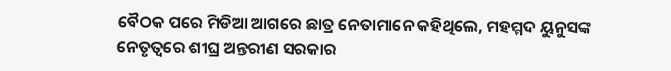ବୈଠକ ପରେ ମିଡିଆ ଆଗରେ ଛାତ୍ର ନେତାମାନେ କହିଥିଲେ, ମହମ୍ମଦ ୟୁନୁସଙ୍କ ନେତୃତ୍ବରେ ଶୀଘ୍ର ଅନ୍ତରୀଣ ସରକାର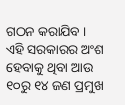ଗଠନ କରାଯିବ । ଏହି ସରକାରର ଅଂଶ ହେବାକୁ ଥିବା ଆଉ ୧୦ରୁ ୧୪ ଜଣ ପ୍ରମୁଖ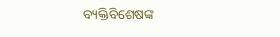ବ୍ୟକ୍ତିବିଶେଷଙ୍କ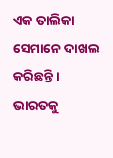ଏକ ତାଲିକା ସେମାନେ ଦାଖଲ କରିଛନ୍ତି ।
ଭାରତକୁ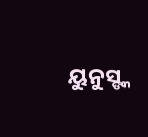ୟୁନୁସ୍ଙ୍କ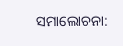ସମାଲୋଚନା: